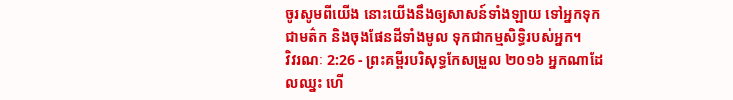ចូរសូមពីយើង នោះយើងនឹងឲ្យសាសន៍ទាំងឡាយ ទៅអ្នកទុកជាមត៌ក និងចុងផែនដីទាំងមូល ទុកជាកម្មសិទ្ធិរបស់អ្នក។
វិវរណៈ 2:26 - ព្រះគម្ពីរបរិសុទ្ធកែសម្រួល ២០១៦ អ្នកណាដែលឈ្នះ ហើ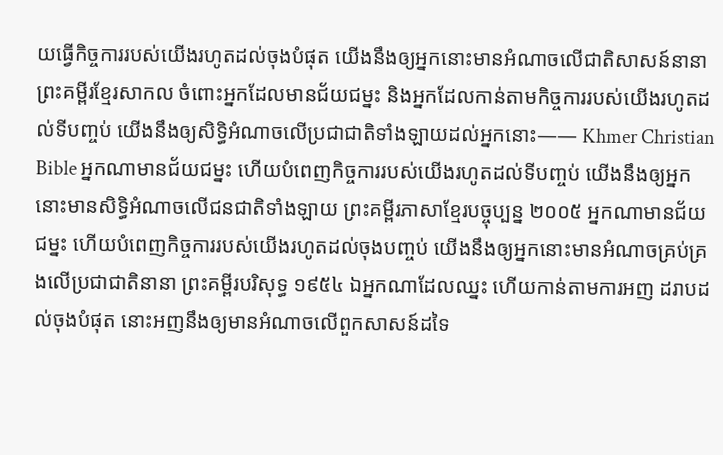យធ្វើកិច្ចការរបស់យើងរហូតដល់ចុងបំផុត យើងនឹងឲ្យអ្នកនោះមានអំណាចលើជាតិសាសន៍នានា ព្រះគម្ពីរខ្មែរសាកល ចំពោះអ្នកដែលមានជ័យជម្នះ និងអ្នកដែលកាន់តាមកិច្ចការរបស់យើងរហូតដល់ទីបញ្ចប់ យើងនឹងឲ្យសិទ្ធិអំណាចលើប្រជាជាតិទាំងឡាយដល់អ្នកនោះ—— Khmer Christian Bible អ្នកណាមានជ័យជម្នះ ហើយបំពេញកិច្ចការរបស់យើងរហូតដល់ទីបញ្ចប់ យើងនឹងឲ្យអ្នកនោះមានសិទ្ធិអំណាចលើជនជាតិទាំងឡាយ ព្រះគម្ពីរភាសាខ្មែរបច្ចុប្បន្ន ២០០៥ អ្នកណាមានជ័យជម្នះ ហើយបំពេញកិច្ចការរបស់យើងរហូតដល់ចុងបញ្ចប់ យើងនឹងឲ្យអ្នកនោះមានអំណាចគ្រប់គ្រងលើប្រជាជាតិនានា ព្រះគម្ពីរបរិសុទ្ធ ១៩៥៤ ឯអ្នកណាដែលឈ្នះ ហើយកាន់តាមការអញ ដរាបដល់ចុងបំផុត នោះអញនឹងឲ្យមានអំណាចលើពួកសាសន៍ដទៃ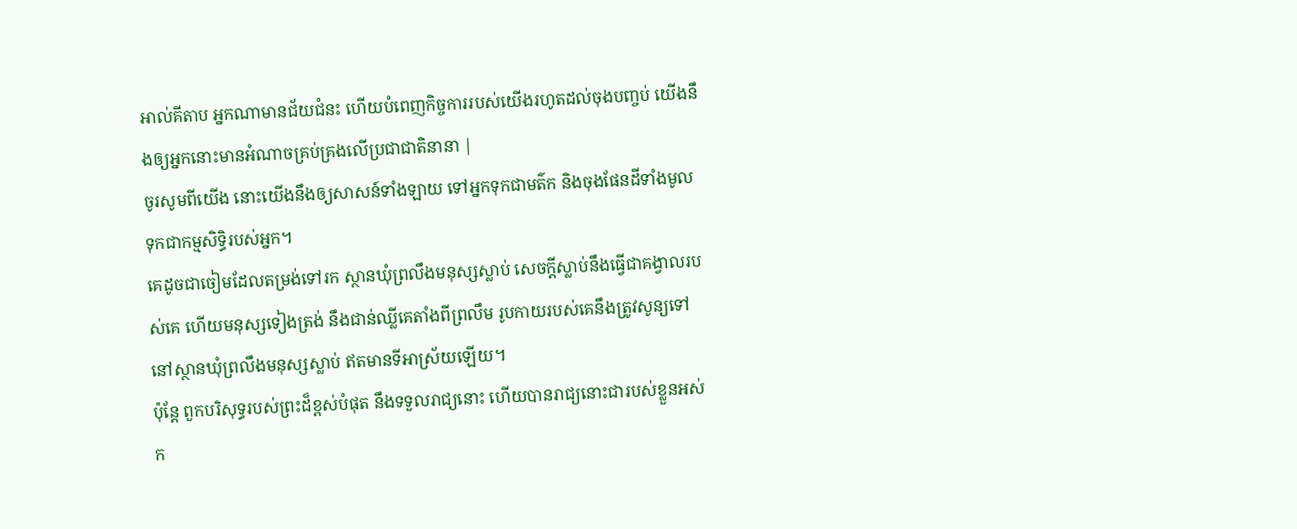អាល់គីតាប អ្នកណាមានជ័យជំនះ ហើយបំពេញកិច្ចការរបស់យើងរហូតដល់ចុងបញ្ចប់ យើងនឹងឲ្យអ្នកនោះមានអំណាចគ្រប់គ្រងលើប្រជាជាតិនានា |
ចូរសូមពីយើង នោះយើងនឹងឲ្យសាសន៍ទាំងឡាយ ទៅអ្នកទុកជាមត៌ក និងចុងផែនដីទាំងមូល ទុកជាកម្មសិទ្ធិរបស់អ្នក។
គេដូចជាចៀមដែលតម្រង់ទៅរក ស្ថានឃុំព្រលឹងមនុស្សស្លាប់ សេចក្ដីស្លាប់នឹងធ្វើជាគង្វាលរបស់គេ ហើយមនុស្សទៀងត្រង់ នឹងជាន់ឈ្លីគេតាំងពីព្រលឹម រូបកាយរបស់គេនឹងត្រូវសូន្យទៅ នៅស្ថានឃុំព្រលឹងមនុស្សស្លាប់ ឥតមានទីអាស្រ័យឡើយ។
ប៉ុន្ដែ ពួកបរិសុទ្ធរបស់ព្រះដ៏ខ្ពស់បំផុត នឹងទទួលរាជ្យនោះ ហើយបានរាជ្យនោះជារបស់ខ្លួនអស់ក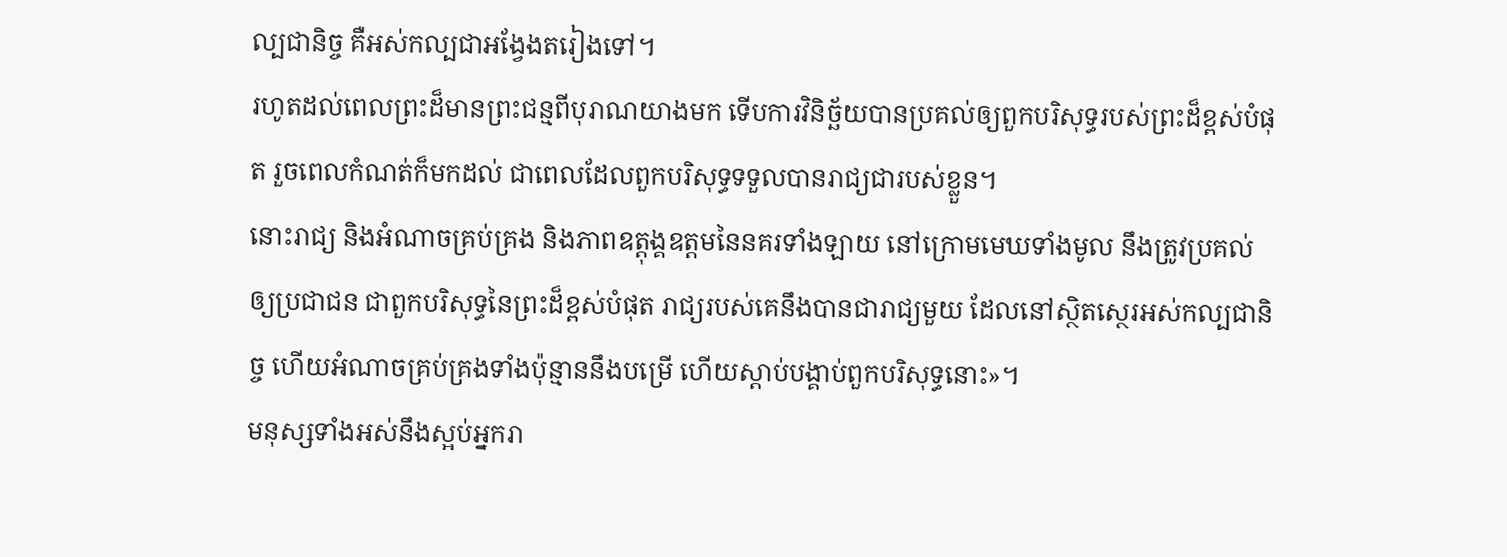ល្បជានិច្ច គឺអស់កល្បជាអង្វែងតរៀងទៅ។
រហូតដល់ពេលព្រះដ៏មានព្រះជន្មពីបុរាណយាងមក ទើបការវិនិច្ឆ័យបានប្រគល់ឲ្យពួកបរិសុទ្ធរបស់ព្រះដ៏ខ្ពស់បំផុត រួចពេលកំណត់ក៏មកដល់ ជាពេលដែលពួកបរិសុទ្ធទទួលបានរាជ្យជារបស់ខ្លួន។
នោះរាជ្យ និងអំណាចគ្រប់គ្រង និងភាពឧត្តុង្គឧត្តមនៃនគរទាំងឡាយ នៅក្រោមមេឃទាំងមូល នឹងត្រូវប្រគល់ឲ្យប្រជាជន ជាពួកបរិសុទ្ធនៃព្រះដ៏ខ្ពស់បំផុត រាជ្យរបស់គេនឹងបានជារាជ្យមួយ ដែលនៅស្ថិតស្ថេរអស់កល្បជានិច្ច ហើយអំណាចគ្រប់គ្រងទាំងប៉ុន្មាននឹងបម្រើ ហើយស្តាប់បង្គាប់ពួកបរិសុទ្ធនោះ»។
មនុស្សទាំងអស់នឹងស្អប់អ្នករា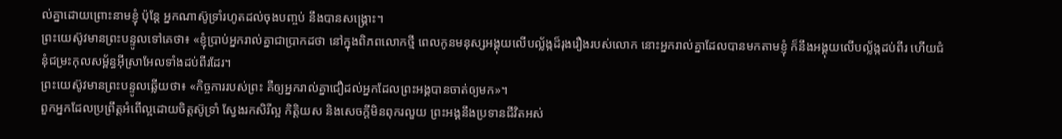ល់គ្នាដោយព្រោះនាមខ្ញុំ ប៉ុន្តែ អ្នកណាស៊ូទ្រាំរហូតដល់ចុងបញ្ចប់ នឹងបានសង្គ្រោះ។
ព្រះយេស៊ូវមានព្រះបន្ទូលទៅគេថា៖ «ខ្ញុំប្រាប់អ្នករាល់គ្នាជាប្រាកដថា នៅក្នុងពិភពលោកថ្មី ពេលកូនមនុស្សអង្គុយលើបល្ល័ង្កដ៏រុងរឿងរបស់លោក នោះអ្នករាល់គ្នាដែលបានមកតាមខ្ញុំ ក៏នឹងអង្គុយលើបល្ល័ង្កដប់ពីរ ហើយជំនុំជម្រះកុលសម្ព័ន្ធអ៊ីស្រាអែលទាំងដប់ពីរដែរ។
ព្រះយេស៊ូវមានព្រះបន្ទូលឆ្លើយថា៖ «កិច្ចការរបស់ព្រះ គឺឲ្យអ្នករាល់គ្នាជឿដល់អ្នកដែលព្រះអង្គបានចាត់ឲ្យមក»។
ពួកអ្នកដែលប្រព្រឹត្តអំពើល្អដោយចិត្តស៊ូទ្រាំ ស្វែងរកសិរីល្អ កិត្តិយស និងសេចក្តីមិនពុករលួយ ព្រះអង្គនឹងប្រទានជីវិតអស់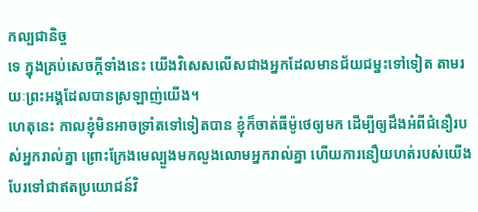កល្បជានិច្ច
ទេ ក្នុងគ្រប់សេចក្តីទាំងនេះ យើងវិសេសលើសជាងអ្នកដែលមានជ័យជម្នះទៅទៀត តាមរយៈព្រះអង្គដែលបានស្រឡាញ់យើង។
ហេតុនេះ កាលខ្ញុំមិនអាចទ្រាំតទៅទៀតបាន ខ្ញុំក៏ចាត់ធីម៉ូថេឲ្យមក ដើម្បីឲ្យដឹងអំពីជំនឿរបស់អ្នករាល់គ្នា ព្រោះក្រែងមេល្បួងមកលួងលោមអ្នករាល់គ្នា ហើយការនឿយហត់របស់យើង បែរទៅជាឥតប្រយោជន៍វិ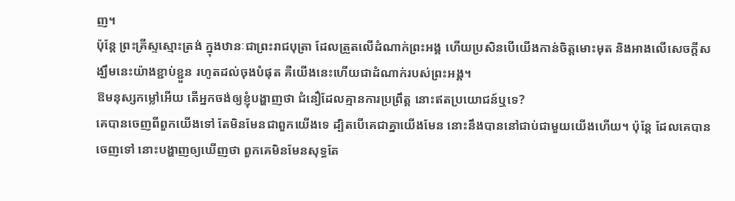ញ។
ប៉ុន្តែ ព្រះគ្រីស្ទស្មោះត្រង់ ក្នុងឋានៈជាព្រះរាជបុត្រា ដែលត្រួតលើដំណាក់ព្រះអង្គ ហើយប្រសិនបើយើងកាន់ចិត្តមោះមុត និងអាងលើសេចក្តីសង្ឃឹមនេះយ៉ាងខ្ជាប់ខ្ជួន រហូតដល់ចុងបំផុត គឺយើងនេះហើយជាដំណាក់របស់ព្រះអង្គ។
ឱមនុស្សកម្លៅអើយ តើអ្នកចង់ឲ្យខ្ញុំបង្ហាញថា ជំនឿដែលគ្មានការប្រព្រឹត្ត នោះឥតប្រយោជន៍ឬទេ?
គេបានចេញពីពួកយើងទៅ តែមិនមែនជាពួកយើងទេ ដ្បិតបើគេជាគ្នាយើងមែន នោះនឹងបាននៅជាប់ជាមួយយើងហើយ។ ប៉ុន្ដែ ដែលគេបានចេញទៅ នោះបង្ហាញឲ្យឃើញថា ពួកគេមិនមែនសុទ្ធតែ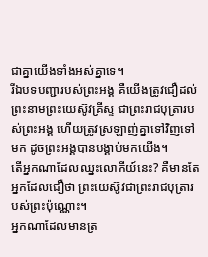ជាគ្នាយើងទាំងអស់គ្នាទេ។
រីឯបទបញ្ជារបស់ព្រះអង្គ គឺយើងត្រូវជឿដល់ព្រះនាមព្រះយេស៊ូវគ្រីស្ទ ជាព្រះរាជបុត្រារបស់ព្រះអង្គ ហើយត្រូវស្រឡាញ់គ្នាទៅវិញទៅមក ដូចព្រះអង្គបានបង្គាប់មកយើង។
តើអ្នកណាដែលឈ្នះលោកីយ៍នេះ? គឺមានតែអ្នកដែលជឿថា ព្រះយេស៊ូវជាព្រះរាជបុត្រារបស់ព្រះប៉ុណ្ណោះ។
អ្នកណាដែលមានត្រ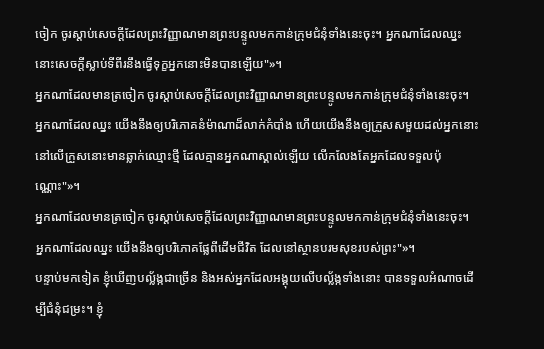ចៀក ចូរស្តាប់សេចក្ដីដែលព្រះវិញ្ញាណមានព្រះបន្ទូលមកកាន់ក្រុមជំនុំទាំងនេះចុះ។ អ្នកណាដែលឈ្នះ នោះសេចក្ដីស្លាប់ទីពីរនឹងធ្វើទុក្ខអ្នកនោះមិនបានឡើយ"»។
អ្នកណាដែលមានត្រចៀក ចូរស្តាប់សេចក្ដីដែលព្រះវិញ្ញាណមានព្រះបន្ទូលមកកាន់ក្រុមជំនុំទាំងនេះចុះ។ អ្នកណាដែលឈ្នះ យើងនឹងឲ្យបរិភោគនំម៉ាណាដ៏លាក់កំបាំង ហើយយើងនឹងឲ្យក្រួសសមួយដល់អ្នកនោះ នៅលើក្រួសនោះមានឆ្លាក់ឈ្មោះថ្មី ដែលគ្មានអ្នកណាស្គាល់ឡើយ លើកលែងតែអ្នកដែលទទួលប៉ុណ្ណោះ"»។
អ្នកណាដែលមានត្រចៀក ចូរស្តាប់សេចក្ដីដែលព្រះវិញ្ញាណមានព្រះបន្ទូលមកកាន់ក្រុមជំនុំទាំងនេះចុះ។ អ្នកណាដែលឈ្នះ យើងនឹងឲ្យបរិភោគផ្លែពីដើមជីវិត ដែលនៅស្ថានបរមសុខរបស់ព្រះ"»។
បន្ទាប់មកទៀត ខ្ញុំឃើញបល្ល័ង្កជាច្រើន និងអស់អ្នកដែលអង្គុយលើបល្ល័ង្កទាំងនោះ បានទទួលអំណាចដើម្បីជំនុំជម្រះ។ ខ្ញុំ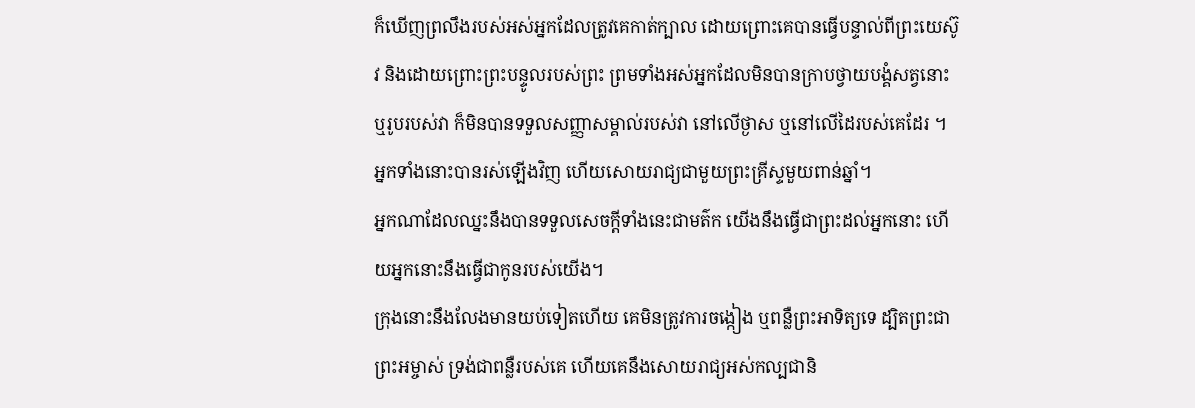ក៏ឃើញព្រលឹងរបស់អស់អ្នកដែលត្រូវគេកាត់ក្បាល ដោយព្រោះគេបានធ្វើបន្ទាល់ពីព្រះយេស៊ូវ និងដោយព្រោះព្រះបន្ទូលរបស់ព្រះ ព្រមទាំងអស់អ្នកដែលមិនបានក្រាបថ្វាយបង្គំសត្វនោះ ឬរូបរបស់វា ក៏មិនបានទទួលសញ្ញាសម្គាល់របស់វា នៅលើថ្ងាស ឬនៅលើដៃរបស់គេដែរ ។ អ្នកទាំងនោះបានរស់ឡើងវិញ ហើយសោយរាជ្យជាមួយព្រះគ្រីស្ទមួយពាន់ឆ្នាំ។
អ្នកណាដែលឈ្នះនឹងបានទទួលសេចក្ដីទាំងនេះជាមត៌ក យើងនឹងធ្វើជាព្រះដល់អ្នកនោះ ហើយអ្នកនោះនឹងធ្វើជាកូនរបស់យើង។
ក្រុងនោះនឹងលែងមានយប់ទៀតហើយ គេមិនត្រូវការចង្កៀង ឬពន្លឺព្រះអាទិត្យទេ ដ្បិតព្រះជាព្រះអម្ចាស់ ទ្រង់ជាពន្លឺរបស់គេ ហើយគេនឹងសោយរាជ្យអស់កល្បជានិ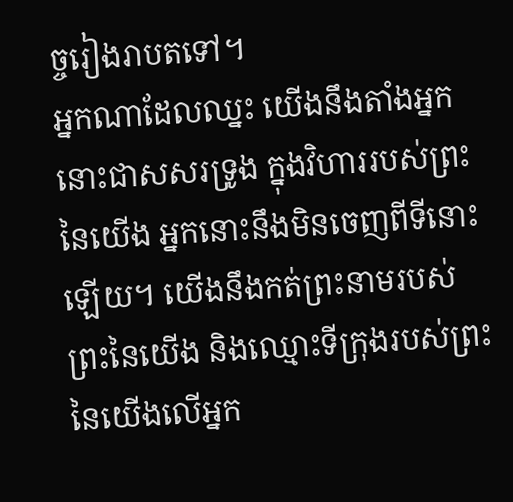ច្ចរៀងរាបតទៅ។
អ្នកណាដែលឈ្នះ យើងនឹងតាំងអ្នកនោះជាសសរទ្រូង ក្នុងវិហាររបស់ព្រះនៃយើង អ្នកនោះនឹងមិនចេញពីទីនោះឡើយ។ យើងនឹងកត់ព្រះនាមរបស់ព្រះនៃយើង និងឈ្មោះទីក្រុងរបស់ព្រះនៃយើងលើអ្នក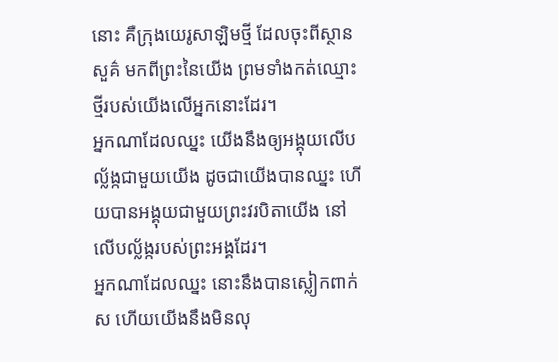នោះ គឺក្រុងយេរូសាឡិមថ្មី ដែលចុះពីស្ថានសួគ៌ មកពីព្រះនៃយើង ព្រមទាំងកត់ឈ្មោះថ្មីរបស់យើងលើអ្នកនោះដែរ។
អ្នកណាដែលឈ្នះ យើងនឹងឲ្យអង្គុយលើបល្ល័ង្កជាមួយយើង ដូចជាយើងបានឈ្នះ ហើយបានអង្គុយជាមួយព្រះវរបិតាយើង នៅលើបល្ល័ង្ករបស់ព្រះអង្គដែរ។
អ្នកណាដែលឈ្នះ នោះនឹងបានស្លៀកពាក់ស ហើយយើងនឹងមិនលុ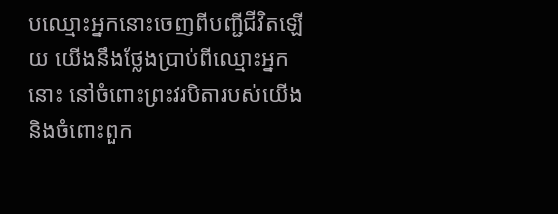បឈ្មោះអ្នកនោះចេញពីបញ្ជីជីវិតឡើយ យើងនឹងថ្លែងប្រាប់ពីឈ្មោះអ្នកនោះ នៅចំពោះព្រះវរបិតារបស់យើង និងចំពោះពួក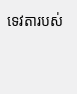ទេវតារបស់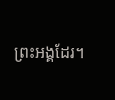ព្រះអង្គដែរ។